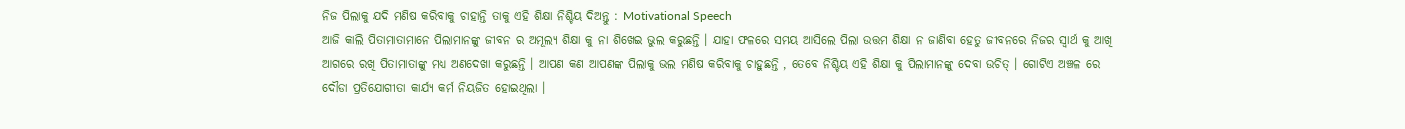ନିଜ ପିଲାକୁ ଯଦି ମଣିଷ କରିବାକୁ ଚାହାନ୍ତି ତାକୁ ଏହି ଶିକ୍ଷା ନିଶ୍ଚିୟ ଦିଅନ୍ତୁ : Motivational Speech
ଆଜି କାଲି ପିତାମାତାମାନେ ପିଲାମାନଙ୍କୁ ଜୀବନ ର ଅମୂଲ୍ୟ ଶିକ୍ଷା କୁ ନା ଶିଖେଇ ଭୁଲ କରୁଛନ୍ତି । ଯାହା ଫଳରେ ସମୟ ଆସିଲେ ପିଲା ଉତ୍ତମ ଶିକ୍ଷା ନ ଜାଣିବା ହେତୁ ଜୀବନରେ ନିଜର ସ୍ଵାର୍ଥ କୁ ଆଖି ଆଗରେ ରଖି ପିତାମାତାଙ୍କୁ ମଧ୍ୟ ଅଣଦେଖା କରୁଛନ୍ତି । ଆପଣ କଣ ଆପଣଙ୍କ ପିଲାକୁ ଭଲ ମଣିଷ କରିବାକୁ ଚାହୁଛନ୍ତି , ତେବେ ନିଶ୍ଚିୟ ଏହି ଶିକ୍ଷା କୁ ପିଲାମାନଙ୍କୁ ଦେବା ଉଚିତ୍ । ଗୋଟିଏ ଅଞ୍ଚଳ ରେ ଦୌଡା ପ୍ରତିଯୋଗୀତା କାର୍ଯ୍ୟ କର୍ମ ନିୟଜିତ ହୋଇଥିଲା ।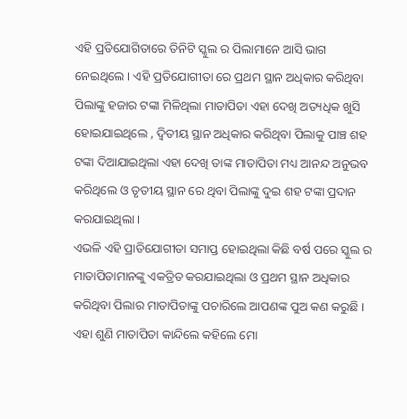ଏହି ପ୍ରତିଯୋଗିତାରେ ତିନିଟି ସ୍କୁଲ ର ପିଲାମାନେ ଆସି ଭାଗ ନେଇଥିଲେ । ଏହି ପ୍ରତିଯୋଗୀତା ରେ ପ୍ରଥମ ସ୍ଥାନ ଅଧିକାର କରିଥିବା ପିଲାଙ୍କୁ ହଜାର ଟଙ୍କା ମିଳିଥିଲା ମାତାପିତା ଏହା ଦେଖି ଅତ୍ୟଧିକ ଖୁସି ହୋଇଯାଇଥିଲେ , ଦ୍ଵିତୀୟ ସ୍ଥାନ ଅଧିକାର କରିଥିବା ପିଲାକୁ ପାଞ୍ଚ ଶହ ଟଙ୍କା ଦିଆଯାଇଥିଲା ଏହା ଦେଖି ତାଙ୍କ ମାତାପିତା ମଧ୍ୟ ଆନନ୍ଦ ଅନୁଭବ କରିଥିଲେ ଓ ତୃତୀୟ ସ୍ଥାନ ରେ ଥିବା ପିଲାଙ୍କୁ ଦୁଇ ଶହ ଟଙ୍କା ପ୍ରଦାନ କରଯାଇଥିଲା ।
ଏଭଳି ଏହି ପ୍ରାତିଯୋଗୀତା ସମାପ୍ତ ହୋଇଥିଲା କିଛି ବର୍ଷ ପରେ ସ୍କୁଲ ର ମାତାପିତାମାନଙ୍କୁ ଏକତ୍ରିତ କରଯାଇଥିଲା ଓ ପ୍ରଥମ ସ୍ଥାନ ଅଧିକାର କରିଥିବା ପିଲାର ମାତାପିତାଙ୍କୁ ପଚାରିଲେ ଆପଣଙ୍କ ପୁଅ କଣ କରୁଛି । ଏହା ଶୁଣି ମାତାପିତା କାନ୍ଦିଲେ କହିଲେ ମୋ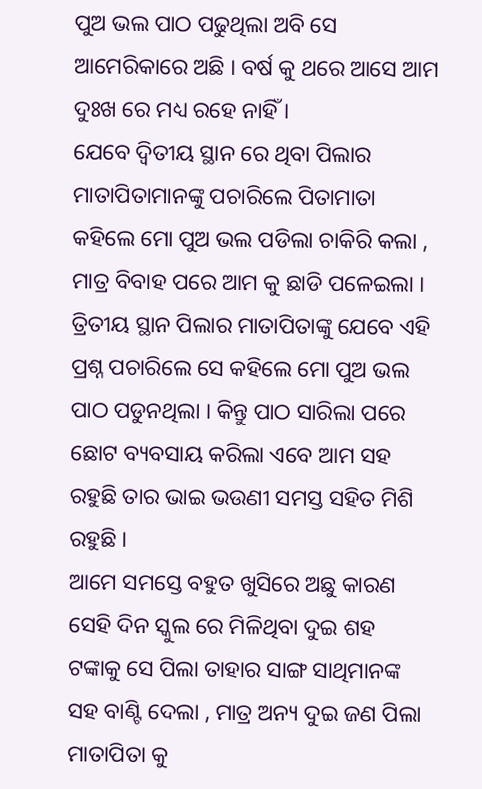ପୁଅ ଭଲ ପାଠ ପଢୁଥିଲା ଅବି ସେ ଆମେରିକାରେ ଅଛି । ବର୍ଷ କୁ ଥରେ ଆସେ ଆମ ଦୁଃଖ ରେ ମଧ୍ୟ ରହେ ନାହିଁ ।
ଯେବେ ଦ୍ଵିତୀୟ ସ୍ଥାନ ରେ ଥିବା ପିଲାର ମାତାପିତାମାନଙ୍କୁ ପଚାରିଲେ ପିତାମାତା କହିଲେ ମୋ ପୁଅ ଭଲ ପଡିଲା ଚାକିରି କଲା , ମାତ୍ର ବିବାହ ପରେ ଆମ କୁ ଛାଡି ପଳେଇଲା । ତ୍ରିତୀୟ ସ୍ଥାନ ପିଲାର ମାତାପିତାଙ୍କୁ ଯେବେ ଏହି ପ୍ରଶ୍ନ ପଚାରିଲେ ସେ କହିଲେ ମୋ ପୁଅ ଭଲ ପାଠ ପଡୁନଥିଲା । କିନ୍ତୁ ପାଠ ସାରିଲା ପରେ ଛୋଟ ବ୍ୟବସାୟ କରିଲା ଏବେ ଆମ ସହ ରହୁଛି ତାର ଭାଇ ଭଉଣୀ ସମସ୍ତ ସହିତ ମିଶି ରହୁଛି ।
ଆମେ ସମସ୍ତେ ବହୁତ ଖୁସିରେ ଅଛୁ କାରଣ ସେହି ଦିନ ସ୍କୁଲ ରେ ମିଳିଥିବା ଦୁଇ ଶହ ଟଙ୍କାକୁ ସେ ପିଲା ତାହାର ସାଙ୍ଗ ସାଥିମାନଙ୍କ ସହ ବାଣ୍ଟି ଦେଲା , ମାତ୍ର ଅନ୍ୟ ଦୁଇ ଜଣ ପିଲା ମାତାପିତା କୁ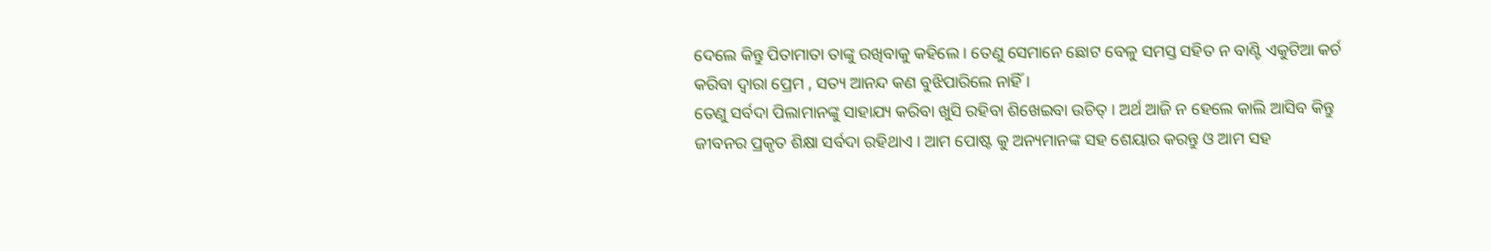ଦେଲେ କିନ୍ତୁ ପିତାମାତା ତାଙ୍କୁ ରଖିବାକୁ କହିଲେ । ତେଣୁ ସେମାନେ ଛୋଟ ବେଳୁ ସମସ୍ତ ସହିତ ନ ବାଣ୍ଟି ଏକୁଟିଆ କର୍ଚ କରିବା ଦ୍ଵାରା ପ୍ରେମ , ସତ୍ୟ ଆନନ୍ଦ କଣ ବୁଝିପାରିଲେ ନାହିଁ ।
ତେଣୁ ସର୍ବଦା ପିଲାମାନଙ୍କୁ ସାହାଯ୍ୟ କରିବା ଖୁସି ରହିବା ଶିଖେଇବା ଉଚିତ୍ । ଅର୍ଥ ଆଜି ନ ହେଲେ କାଲି ଆସିବ କିନ୍ତୁ ଜୀବନର ପ୍ରକୃତ ଶିକ୍ଷା ସର୍ବଦା ରହିଥାଏ । ଆମ ପୋଷ୍ଟ କୁ ଅନ୍ୟମାନଙ୍କ ସହ ଶେୟାର କରନ୍ତୁ ଓ ଆମ ସହ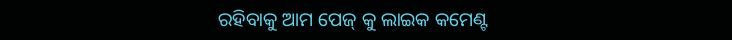ରହିବାକୁ ଆମ ପେଜ୍ କୁ ଲାଇକ କମେଣ୍ଟ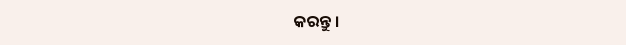କରନ୍ତୁ ।